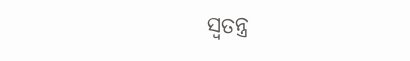ସ୍ୱତନ୍ତ୍ର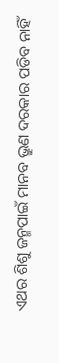ଏଥର ଶିଶୁ ଜନ୍ମପାଇଁ ମାନବ ଭ୍ରୁଣ ଦରକାର ପଡିବ ନାହିଁ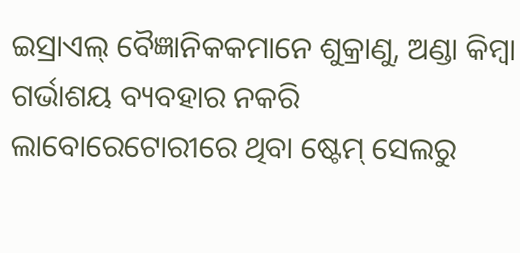ଇସ୍ରାଏଲ୍ ବୈଜ୍ଞାନିକକମାନେ ଶୁକ୍ରାଣୁ, ଅଣ୍ଡା କିମ୍ବା ଗର୍ଭାଶୟ ବ୍ୟବହାର ନକରି ଲାବୋରେଟୋରୀରେ ଥିବା ଷ୍ଟେମ୍ ସେଲରୁ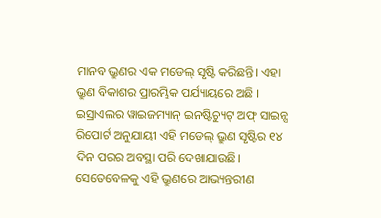ମାନବ ଭ୍ରୁଣର ଏକ ମଡେଲ୍ ସୃଷ୍ଟି କରିଛନ୍ତି। ଏହା ଭ୍ରୁଣ ବିକାଶର ପ୍ରାରମ୍ଭିକ ପର୍ଯ୍ୟାୟରେ ଅଛି । ଇସ୍ରାଏଲର ୱାଇଜମ୍ୟାନ୍ ଇନଷ୍ଟିଚ୍ୟୁଟ୍ ଅଫ୍ ସାଇନ୍ସ ରିପୋର୍ଟ ଅନୁଯାୟୀ ଏହି ମଡେଲ୍ ଭ୍ରୁଣ ସୃଷ୍ଟିର ୧୪ ଦିନ ପରର ଅବସ୍ଥା ପରି ଦେଖାଯାଉଛି। ସେତେବେଳକୁ ଏହି ଭ୍ରୁଣରେ ଆଭ୍ୟନ୍ତରୀଣ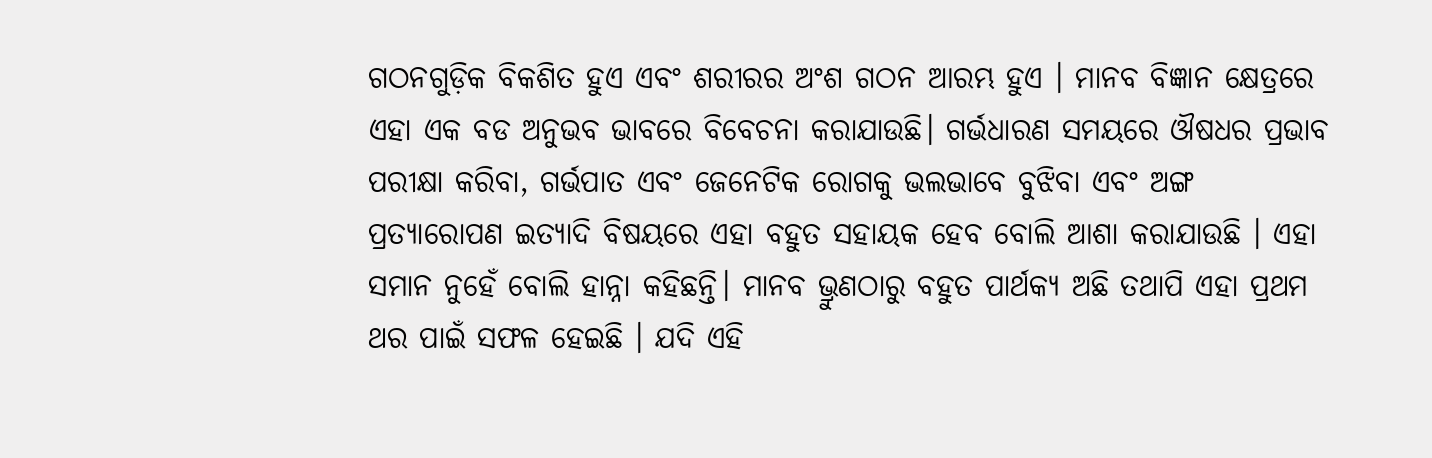ଗଠନଗୁଡ଼ିକ ବିକଶିତ ହୁଏ ଏବଂ ଶରୀରର ଅଂଶ ଗଠନ ଆରମ୍ଭ ହୁଏ । ମାନବ ବିଜ୍ଞାନ କ୍ଷେତ୍ରରେ ଏହା ଏକ ବଡ ଅନୁଭବ ଭାବରେ ବିବେଚନା କରାଯାଉଛି। ଗର୍ଭଧାରଣ ସମୟରେ ଔଷଧର ପ୍ରଭାବ ପରୀକ୍ଷା କରିବା, ଗର୍ଭପାତ ଏବଂ ଜେନେଟିକ ରୋଗକୁ ଭଲଭାବେ ବୁଝିବା ଏବଂ ଅଙ୍ଗ ପ୍ରତ୍ୟାରୋପଣ ଇତ୍ୟାଦି ବିଷୟରେ ଏହା ବହୁତ ସହାୟକ ହେବ ବୋଲି ଆଶା କରାଯାଉଛି । ଏହା ସମାନ ନୁହେଁ ବୋଲି ହାନ୍ନା କହିଛନ୍ତି। ମାନବ ଭ୍ରୁଣଠାରୁ ବହୁତ ପାର୍ଥକ୍ୟ ଅଛି ତଥାପି ଏହା ପ୍ରଥମ ଥର ପାଇଁ ସଫଳ ହେଇଛି । ଯଦି ଏହି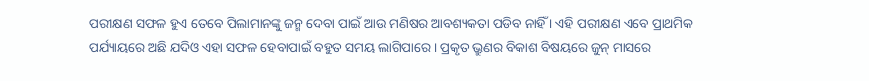ପରୀକ୍ଷଣ ସଫଳ ହୁଏ ତେବେ ପିଲାମାନଙ୍କୁ ଜନ୍ମ ଦେବା ପାଇଁ ଆଉ ମଣିଷର ଆବଶ୍ୟକତା ପଡିବ ନାହିଁ । ଏହି ପରୀକ୍ଷଣ ଏବେ ପ୍ରାଥମିକ ପର୍ଯ୍ୟାୟରେ ଅଛି ଯଦିଓ ଏହା ସଫଳ ହେବାପାଇଁ ବହୁତ ସମୟ ଲାଗିପାରେ । ପ୍ରକୃତ ଭ୍ରୁଣର ବିକାଶ ବିଷୟରେ ଜୁନ୍ ମାସରେ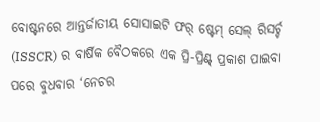ବୋଷ୍ଟନରେ ଆନ୍ତର୍ଜାତୀୟ ସୋସାଇଟି ଫର୍ ଷ୍ଟେମ୍ ସେଲ୍ ରିସର୍ଚ୍ଚ (ISSCR) ର ବାର୍ଷିକ ବୈଠକରେ ଏକ ପ୍ରି-ପ୍ରିଣ୍ଟ୍ ପ୍ରକାଶ ପାଇବା ପରେ ବୁଧବାର ‘ନେଚର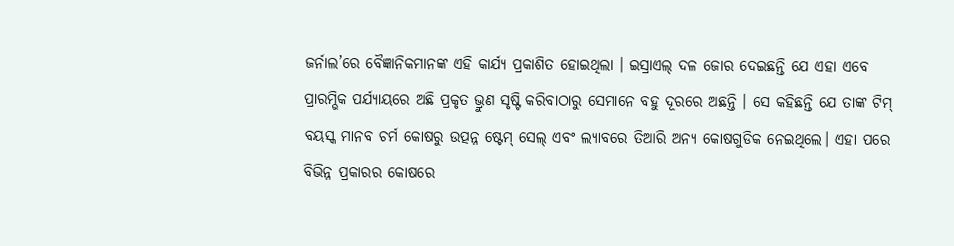ଜର୍ନାଲ’ରେ ବୈଜ୍ଞାନିକମାନଙ୍କ ଏହି କାର୍ଯ୍ୟ ପ୍ରକାଶିତ ହୋଇଥିଲା । ଇସ୍ରାଏଲ୍ ଦଳ ଜୋର ଦେଇଛନ୍ତି ଯେ ଏହା ଏବେ ପ୍ରାରମ୍ଭିକ ପର୍ଯ୍ୟାୟରେ ଅଛି ପ୍ରକୃତ ଭ୍ରୁଣ ସୃଷ୍ଟି କରିବାଠାରୁ ସେମାନେ ବହୁ ଦୂରରେ ଅଛନ୍ତି । ସେ କହିଛନ୍ତି ଯେ ତାଙ୍କ ଟିମ୍ ବୟସ୍କ ମାନବ ଚର୍ମ କୋଷରୁ ଉତ୍ପନ୍ନ ଷ୍ଟେମ୍ ସେଲ୍ ଏବଂ ଲ୍ୟାବରେ ତିଆରି ଅନ୍ୟ କୋଷଗୁଡିକ ନେଇଥିଲେ। ଏହା ପରେ ବିଭିନ୍ନ ପ୍ରକାରର କୋଷରେ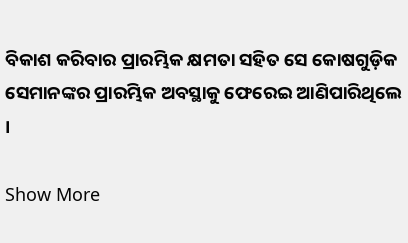ବିକାଶ କରିବାର ପ୍ରାରମ୍ଭିକ କ୍ଷମତା ସହିତ ସେ କୋଷଗୁଡ଼ିକ ସେମାନଙ୍କର ପ୍ରାରମ୍ଭିକ ଅବସ୍ଥାକୁ ଫେରେଇ ଆଣିପାରିଥିଲେ ।

Show More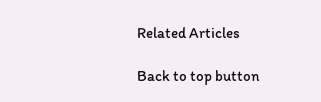Related Articles

Back to top button